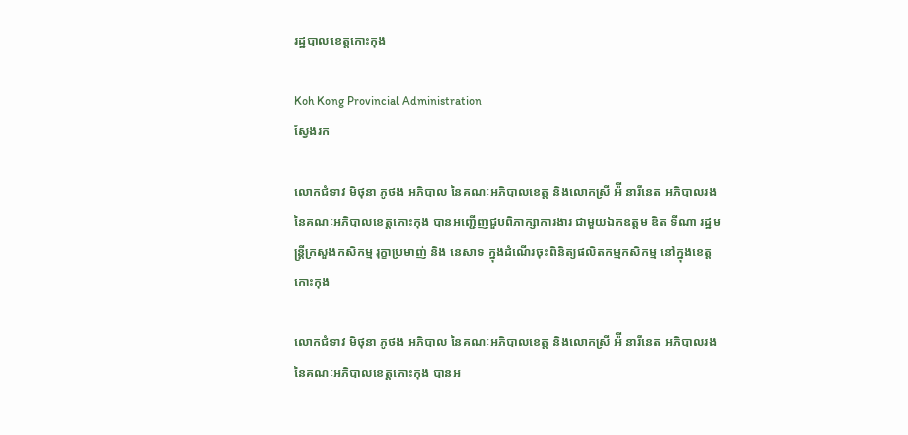រដ្ឋបាលខេត្តកោះកុង

Koh Kong Provincial Administration
ស្វែងរក

លោកជំទាវ មិថុនា ភូថង អភិបាល នៃគណៈអភិបាលខេត្ត និងលោកស្រី អ៉ី នារីនេត អភិបាលរង នៃគណៈអភិបាលខេត្តកោះកុង បានអញ្ជើញជួបពិភាក្សាការងារ ជាមួយឯកឧត្តម ឌិត ទីណា រដ្ឋមន្ត្រីក្រសួងកសិកម្ម រុក្ខាប្រមាញ់ និង នេសាទ ក្នុងដំណើរចុះពិនិត្យផលិតកម្មកសិកម្ម នៅក្នុងខេត្តកោះកុង

លោកជំទាវ មិថុនា ភូថង អភិបាល នៃគណៈអភិបាលខេត្ត និងលោកស្រី អ៉ី នារីនេត អភិបាលរង នៃគណៈអភិបាលខេត្តកោះកុង បានអ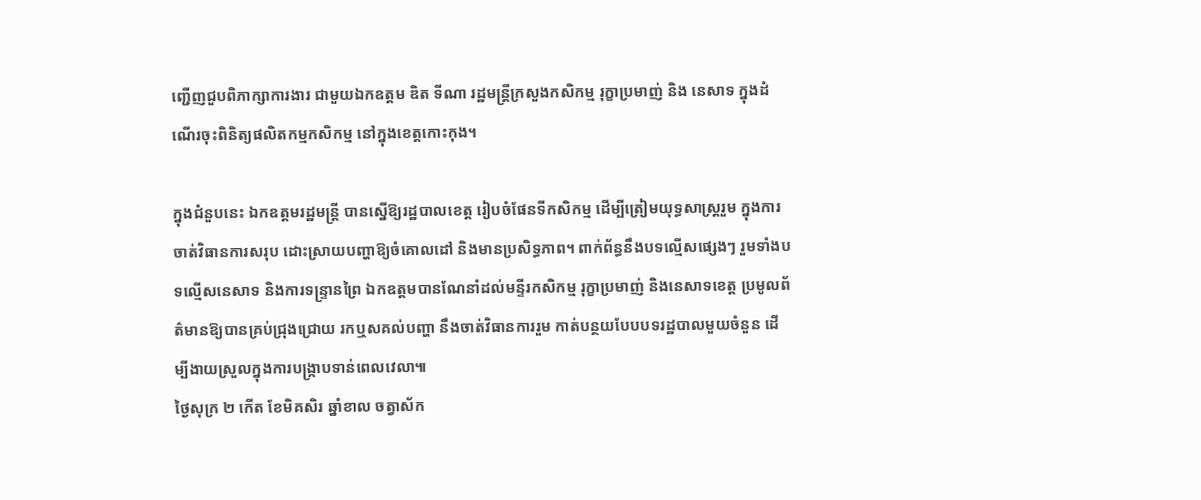ញ្ជើញជួបពិភាក្សាការងារ ជាមួយឯកឧត្តម ឌិត ទីណា រដ្ឋមន្ត្រីក្រសួងកសិកម្ម រុក្ខាប្រមាញ់ និង នេសាទ ក្នុងដំណើរចុះពិនិត្យផលិតកម្មកសិកម្ម នៅក្នុងខេត្តកោះកុង។

ក្នុងជំនួបនេះ ឯកឧត្តមរដ្ឋមន្ត្រី បានស្នេីឱ្យរដ្ឋបាលខេត្ត រៀបចំផែនទីកសិកម្ម ដេីម្បីត្រៀមយុទ្ធសាស្រ្តរួម ក្នុងការចាត់វិធានការសរុប ដោះស្រាយបញ្ហាឱ្យចំគោលដៅ និងមានប្រសិទ្ធភាព។ ពាក់ព័ន្ធនឹងបទល្មើសផ្សេងៗ រួមទាំងបទល្មើសនេសាទ និងការទន្រ្ទានព្រៃ ឯកឧត្តមបានណែនាំដល់មន្ទីរកសិកម្ម រុក្ខាប្រមាញ់ និងនេសាទខេត្ត ប្រមូលព័ត៌មានឱ្យបានគ្រប់ជ្រុងជ្រោយ រកឬសគល់បញ្ហា នឹងចាត់វិធានការរួម កាត់បន្ថយបែបបទរដ្ឋបាលមួយចំនួន ដើម្បីងាយស្រួលក្នុងការបង្ក្រាបទាន់ពេលវេលា៕
ថ្ងៃសុក្រ ២ កើត ខែមិគសិរ ឆ្នាំខាល ចត្វាស័ក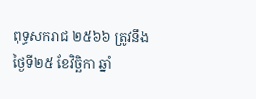ពុទ្ធសករាជ ២៥៦៦ ត្រូវនឹងថ្ងៃទី២៥ ខែវិច្ឆិកា ឆ្នាំ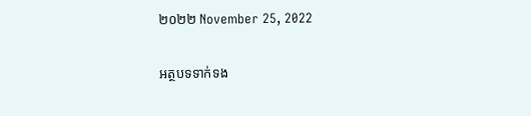២០២២ November 25, 2022

អត្ថបទទាក់ទង